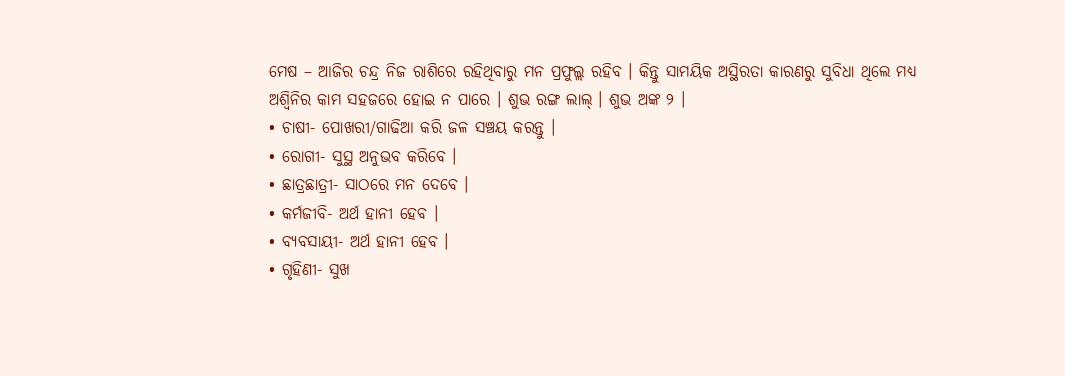ମେଷ – ଆଜିର ଚନ୍ଦ୍ର ନିଜ ରାଶିରେ ରହିଥିବାରୁ ମନ ପ୍ରଫୁଲ୍ଲ ରହିବ । କିନ୍ତୁ ସାମୟିକ ଅସ୍ଥିରତା କାରଣରୁ ସୁବିଧା ଥିଲେ ମଧ୍ୟ ଅଶ୍ୱିନିର କାମ ସହଜରେ ହୋଇ ନ ପାରେ । ଶୁଭ ରଙ୍ଗ ଲାଲ୍ । ଶୁଭ ଅଙ୍କ ୨ ।
• ଚାଷୀ- ପୋଖରୀ/ଗାଢିଆ କରି ଜଳ ସଞ୍ଚୟ କରନ୍ତୁ ।
• ରୋଗୀ- ସୁସ୍ଥ ଅନୁଭବ କରିବେ ।
• ଛାତ୍ରଛାତ୍ରୀ- ସାଠରେ ମନ ଦେବେ ।
• କର୍ମଜୀବି- ଅର୍ଥ ହାନୀ ହେବ ।
• ବ୍ୟବସାୟୀ- ଅର୍ଥ ହାନୀ ହେବ ।
• ଗୃହିଣୀ- ସୁଖ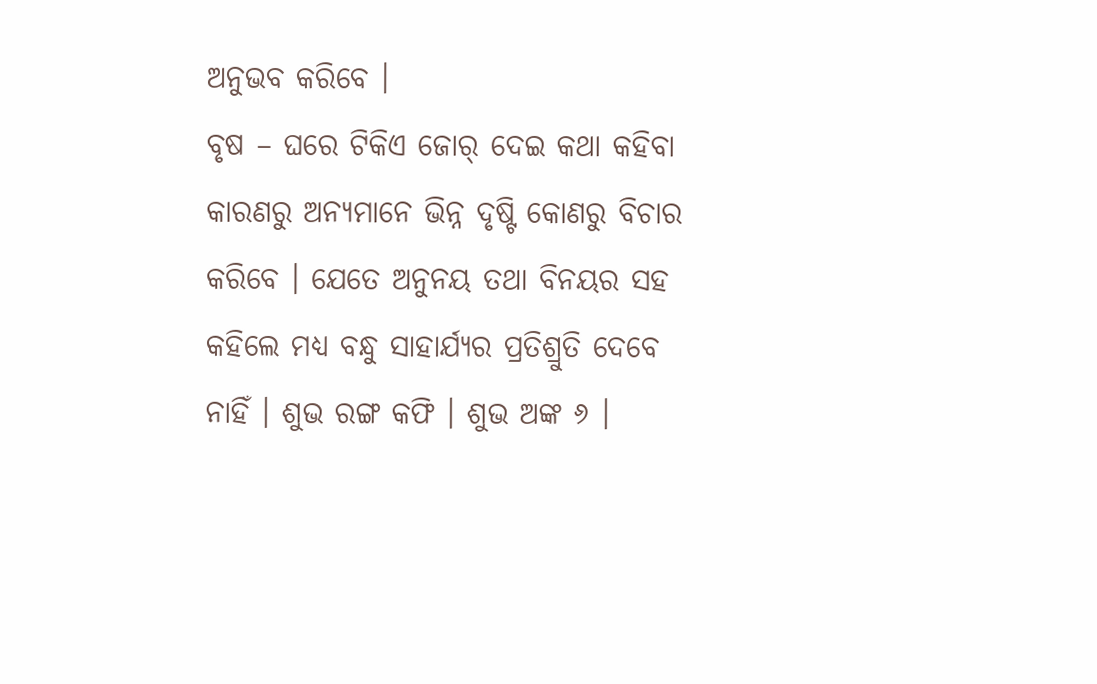ଅନୁଭବ କରିବେ ।
ବୃଷ – ଘରେ ଟିକିଏ ଜୋର୍ ଦେଇ କଥା କହିବା କାରଣରୁ ଅନ୍ୟମାନେ ଭିନ୍ନ ଦୃଷ୍ଟି କୋଣରୁ ବିଚାର କରିବେ । ଯେତେ ଅନୁନୟ ତଥା ବିନୟର ସହ କହିଲେ ମଧ୍ୟ ବନ୍ଧୁ ସାହାର୍ଯ୍ୟର ପ୍ରତିଶ୍ରୁତି ଦେବେ ନାହିଁ । ଶୁଭ ରଙ୍ଗ କଫି । ଶୁଭ ଅଙ୍କ ୬ ।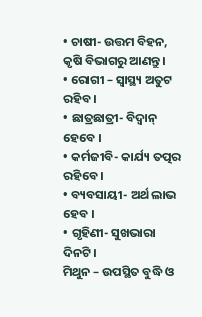• ଚାଷୀ- ଉତ୍ତମ ବିହନ, କୃଷି ବିଭାଗରୁ ଆଣନ୍ତୁ ।
• ରୋଗୀ – ସ୍ୱାସ୍ଥ୍ୟ ଅତୁଟ ରହିବ ।
• ଛାତ୍ରଛାତ୍ରୀ- ବିଦ୍ୱାନ୍ ହେବେ ।
• କର୍ମଜୀବି- କାର୍ଯ୍ୟ ତତ୍ପର ରହିବେ ।
• ବ୍ୟବସାୟୀ- ଅର୍ଥ ଲାଭ ହେବ ।
• ଗୃହିଣୀ- ସୁଖଭାରା ଦିନଟି ।
ମିଥୁନ – ଉପସ୍ଥିତ ବୁଦ୍ଧି ଓ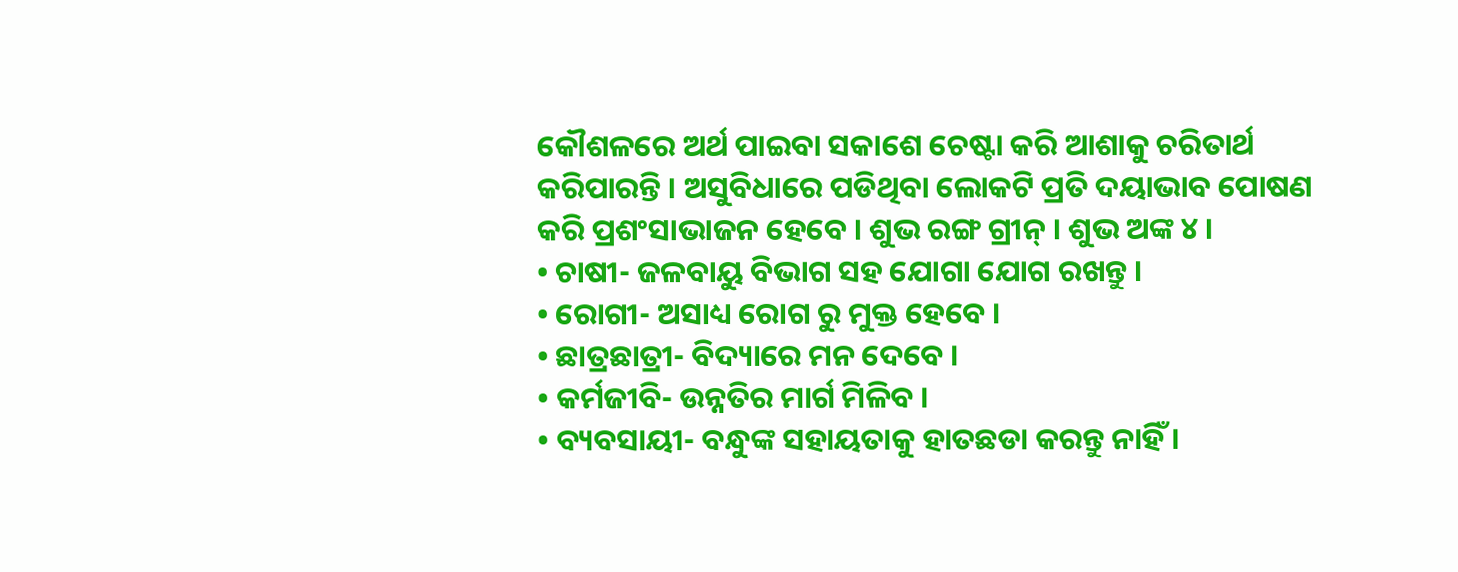କୌଶଳରେ ଅର୍ଥ ପାଇବା ସକାଶେ ଚେଷ୍ଟା କରି ଆଶାକୁ ଚରିତାର୍ଥ କରିପାରନ୍ତି । ଅସୁବିଧାରେ ପଡିଥିବା ଲୋକଟି ପ୍ରତି ଦୟାଭାବ ପୋଷଣ କରି ପ୍ରଶଂସାଭାଜନ ହେବେ । ଶୁଭ ରଙ୍ଗ ଗ୍ରୀନ୍ । ଶୁଭ ଅଙ୍କ ୪ ।
• ଚାଷୀ- ଜଳବାୟୁ ବିଭାଗ ସହ ଯୋଗା ଯୋଗ ରଖନ୍ତୁ ।
• ରୋଗୀ- ଅସାଧ୍ୟ ରୋଗ ରୁ ମୁକ୍ତ ହେବେ ।
• ଛାତ୍ରଛାତ୍ରୀ- ବିଦ୍ୟାରେ ମନ ଦେବେ ।
• କର୍ମଜୀବି- ଉନ୍ନତିର ମାର୍ଗ ମିଳିବ ।
• ବ୍ୟବସାୟୀ- ବନ୍ଧୁଙ୍କ ସହାୟତାକୁ ହାତଛଡା କରନ୍ତୁ ନାହିଁ ।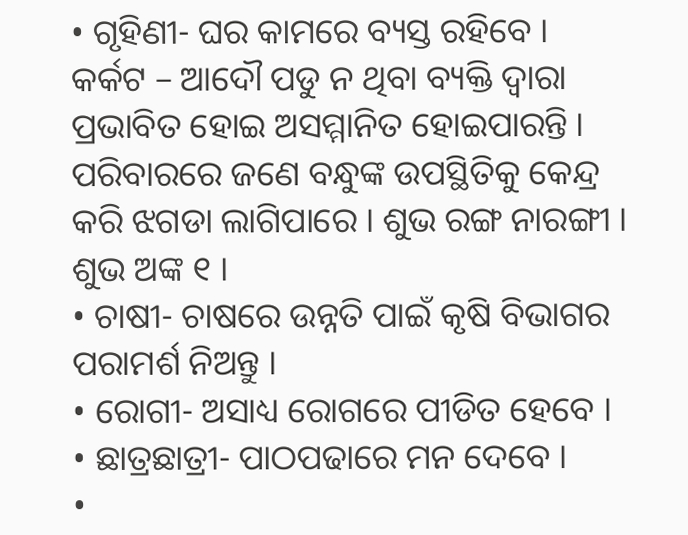• ଗୃହିଣୀ- ଘର କାମରେ ବ୍ୟସ୍ତ ରହିବେ ।
କର୍କଟ – ଆଦୌ ପଡୁ ନ ଥିବା ବ୍ୟକ୍ତି ଦ୍ୱାରା ପ୍ରଭାବିତ ହୋଇ ଅସମ୍ମାନିତ ହୋଇପାରନ୍ତି । ପରିବାରରେ ଜଣେ ବନ୍ଧୁଙ୍କ ଉପସ୍ଥିତିକୁ କେନ୍ଦ୍ର କରି ଝଗଡା ଲାଗିପାରେ । ଶୁଭ ରଙ୍ଗ ନାରଙ୍ଗୀ । ଶୁଭ ଅଙ୍କ ୧ ।
• ଚାଷୀ- ଚାଷରେ ଉନ୍ନତି ପାଇଁ କୃଷି ବିଭାଗର ପରାମର୍ଶ ନିଅନ୍ତୁ ।
• ରୋଗୀ- ଅସାଧ୍ୟ ରୋଗରେ ପୀଡିତ ହେବେ ।
• ଛାତ୍ରଛାତ୍ରୀ- ପାଠପଢାରେ ମନ ଦେବେ ।
•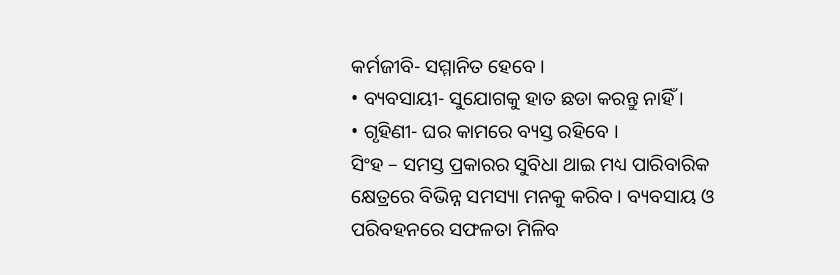କର୍ମଜୀବି- ସମ୍ମାନିତ ହେବେ ।
• ବ୍ୟବସାୟୀ- ସୁଯୋଗକୁ ହାତ ଛଡା କରନ୍ତୁ ନାହିଁ ।
• ଗୃହିଣୀ- ଘର କାମରେ ବ୍ୟସ୍ତ ରହିବେ ।
ସିଂହ – ସମସ୍ତ ପ୍ରକାରର ସୁବିଧା ଥାଇ ମଧ୍ୟ ପାରିବାରିକ କ୍ଷେତ୍ରରେ ବିଭିନ୍ନ ସମସ୍ୟା ମନକୁ କରିବ । ବ୍ୟବସାୟ ଓ ପରିବହନରେ ସଫଳତା ମିଳିବ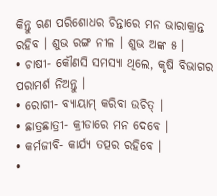କିନ୍ତୁ ଋଣ ପରିଶୋଧର ଚିନ୍ତାରେ ମନ ଭାରାକ୍ରାନ୍ତ ରହିବ । ଶୁଭ ରଙ୍ଗ ନୀଳ । ଶୁଭ ଅଙ୍କ ୫ ।
• ଚାଷୀ- କୌଣସି ସମସ୍ୟା ଥିଲେ, କୃଷି ବିଭାଗର ପରାମର୍ଶ ନିଅନ୍ତୁ ।
• ରୋଗୀ- ବ୍ୟାୟାମ୍ କରିବା ଉଚିତ୍ ।
• ଛାତ୍ରଛାତ୍ରୀ- କ୍ରୀଡାରେ ମନ ଦେବେ ।
• କର୍ମଜୀବି- କାର୍ଯ୍ୟ ତତ୍ପର ରହିବେ ।
•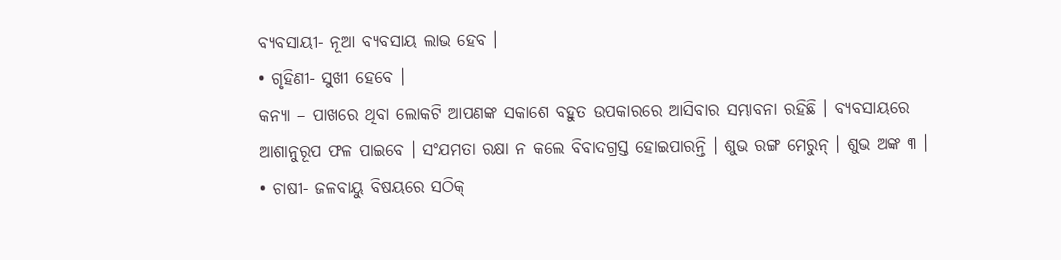ବ୍ୟବସାୟୀ- ନୂଆ ବ୍ୟବସାୟ ଲାଭ ହେବ ।
• ଗୃହିଣୀ- ସୁଖୀ ହେବେ ।
କନ୍ୟା – ପାଖରେ ଥିବା ଲୋକଟି ଆପଣଙ୍କ ସକାଶେ ବହୁତ ଉପକାରରେ ଆସିବାର ସମ୍ଭାବନା ରହିଛି । ବ୍ୟବସାୟରେ ଆଶାନୁରୂପ ଫଳ ପାଇବେ । ସଂଯମତା ରକ୍ଷା ନ କଲେ ବିବାଦଗ୍ରସ୍ତ ହୋଇପାରନ୍ତି । ଶୁଭ ରଙ୍ଗ ମେରୁନ୍ । ଶୁଭ ଅଙ୍କ ୩ ।
• ଚାଷୀ- ଜଳବାୟୁ ବିଷୟରେ ସଠିକ୍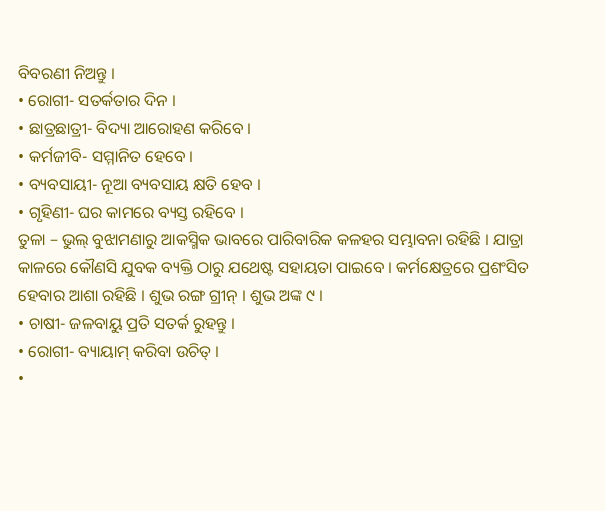ବିବରଣୀ ନିଅନ୍ତୁ ।
• ରୋଗୀ- ସତର୍କତାର ଦିନ ।
• ଛାତ୍ରଛାତ୍ରୀ- ବିଦ୍ୟା ଆରୋହଣ କରିବେ ।
• କର୍ମଜୀବି- ସମ୍ମାନିତ ହେବେ ।
• ବ୍ୟବସାୟୀ- ନୂଆ ବ୍ୟବସାୟ କ୍ଷତି ହେବ ।
• ଗୃହିଣୀ- ଘର କାମରେ ବ୍ୟସ୍ତ ରହିବେ ।
ତୁଳା – ଭୁଲ୍ ବୁଝାମଣାରୁ ଆକସ୍ମିକ ଭାବରେ ପାରିବାରିକ କଳହର ସମ୍ଭାବନା ରହିଛି । ଯାତ୍ରା କାଳରେ କୌଣସି ଯୁବକ ବ୍ୟକ୍ତି ଠାରୁ ଯଥେଷ୍ଟ ସହାୟତା ପାଇବେ । କର୍ମକ୍ଷେତ୍ରରେ ପ୍ରଶଂସିତ ହେବାର ଆଶା ରହିଛି । ଶୁଭ ରଙ୍ଗ ଗ୍ରୀନ୍ । ଶୁଭ ଅଙ୍କ ୯ ।
• ଚାଷୀ- ଜଳବାୟୁ ପ୍ରତି ସତର୍କ ରୁହନ୍ତୁ ।
• ରୋଗୀ- ବ୍ୟାୟାମ୍ କରିବା ଉଚିତ୍ ।
•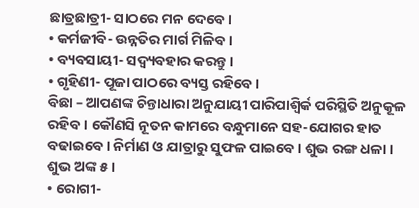ଛାତ୍ରଛାତ୍ରୀ- ସାଠରେ ମନ ଦେବେ ।
• କର୍ମଜୀବି- ଉନ୍ନତିର ମାର୍ଗ ମିଳିବ ।
• ବ୍ୟବସାୟୀ- ସଦ୍ବ୍ୟବହାର କରନ୍ତୁ ।
• ଗୃହିଣୀ- ପୂଜା ପାଠରେ ବ୍ୟସ୍ତ ରହିବେ ।
ବିଛା – ଆପଣଙ୍କ ଚିନ୍ତାଧାରା ଅନୁଯାୟୀ ପାରିପାଶ୍ୱିର୍କ ପରିସ୍ଥିତି ଅନୁକୂଳ ରହିବ । କୌଣସି ନୂତନ କାମରେ ବନ୍ଧୁମାନେ ସହ-ଯୋଗର ହାତ ବଢାଇବେ । ନିର୍ମାଣ ଓ ଯାତ୍ରାରୁ ସୁଫଳ ପାଇବେ । ଶୁଭ ରଙ୍ଗ ଧଳା । ଶୁଭ ଅଙ୍କ ୫ ।
• ରୋଗୀ-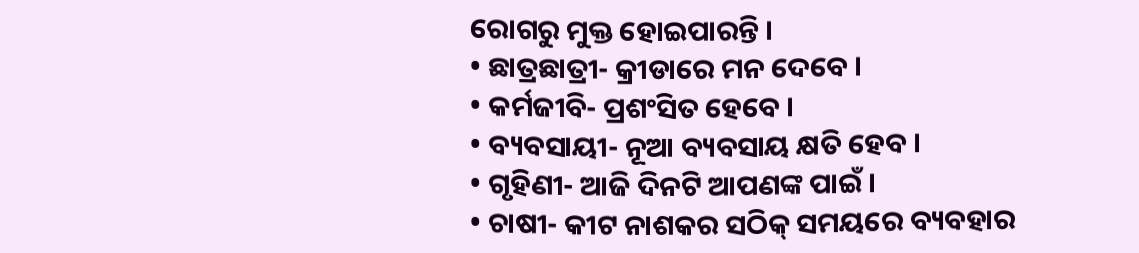ରୋଗରୁ ମୁକ୍ତ ହୋଇପାରନ୍ତି ।
• ଛାତ୍ରଛାତ୍ରୀ- କ୍ରୀଡାରେ ମନ ଦେବେ ।
• କର୍ମଜୀବି- ପ୍ରଶଂସିତ ହେବେ ।
• ବ୍ୟବସାୟୀ- ନୂଆ ବ୍ୟବସାୟ କ୍ଷତି ହେବ ।
• ଗୃହିଣୀ- ଆଜି ଦିନଟି ଆପଣଙ୍କ ପାଇଁ ।
• ଚାଷୀ- କୀଟ ନାଶକର ସଠିକ୍ ସମୟରେ ବ୍ୟବହାର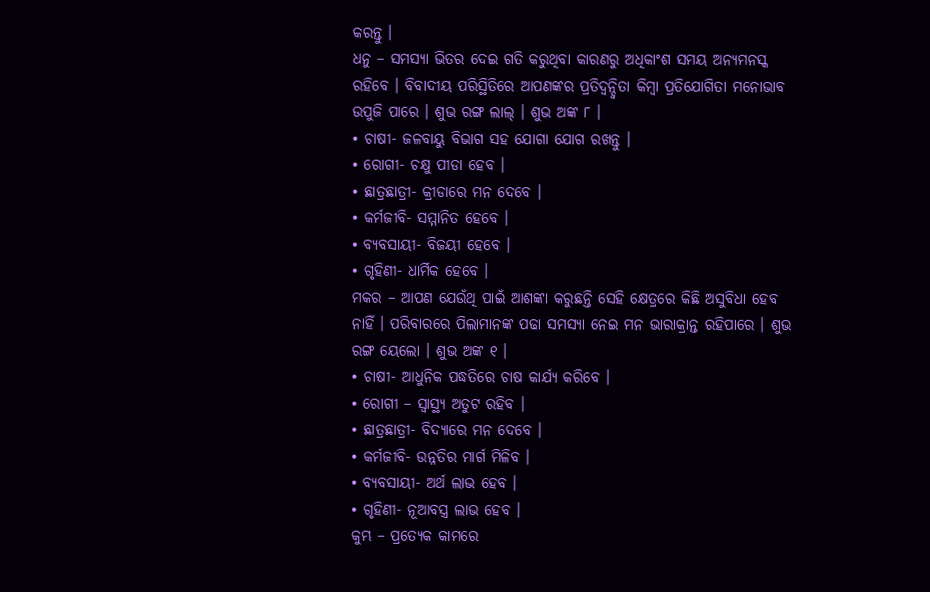କରନ୍ତୁ ।
ଧନୁ – ସମସ୍ୟା ଭିତର ଦେଇ ଗତି କରୁଥିବା କାରଣରୁ ଅଧିକାଂଶ ସମୟ ଅନ୍ୟମନସ୍କ ରହିବେ । ବିବାଦୀୟ ପରିସ୍ଥିତିରେ ଆପଣଙ୍କର ପ୍ରତିଦ୍ୱନ୍ଦ୍ୱିତା କିମ୍ବା ପ୍ରତିଯୋଗିତା ମନୋଭାବ ଉପୁଜି ପାରେ । ଶୁଭ ରଙ୍ଗ ଲାଲ୍ । ଶୁଭ ଅଙ୍କ ୮ ।
• ଚାଷୀ- ଜଳବାୟୁ ବିଭାଗ ସହ ଯୋଗା ଯୋଗ ରଖନ୍ତୁ ।
• ରୋଗୀ- ଚକ୍ଷୁ ପୀଡା ହେବ ।
• ଛାତ୍ରଛାତ୍ରୀ- କ୍ରୀଡାରେ ମନ ଦେବେ ।
• କର୍ମଜୀବି- ସମ୍ମାନିତ ହେବେ ।
• ବ୍ୟବସାୟୀ- ବିଜୟୀ ହେବେ ।
• ଗୃହିଣୀ- ଧାର୍ମିକ ହେବେ ।
ମକର – ଆପଣ ଯେଉଁଥି ପାଇଁ ଆଶଙ୍କା କରୁଛନ୍ତି ସେହି କ୍ଷେତ୍ରରେ କିଛି ଅସୁବିଧା ହେବ ନାହିଁ । ପରିବାରରେ ପିଲାମାନଙ୍କ ପଢା ସମସ୍ୟା ନେଇ ମନ ଭାରାକ୍ରାନ୍ତ ରହିପାରେ । ଶୁଭ ରଙ୍ଗ ୟେଲୋ । ଶୁଭ ଅଙ୍କ ୧ ।
• ଚାଷୀ- ଆଧୁନିକ ପଦ୍ଧତିରେ ଚାଷ କାର୍ଯ୍ୟ କରିବେ ।
• ରୋଗୀ – ସ୍ୱାସ୍ଥ୍ୟ ଅତୁଟ ରହିବ ।
• ଛାତ୍ରଛାତ୍ରୀ- ବିଦ୍ୟାରେ ମନ ଦେବେ ।
• କର୍ମଜୀବି- ଉନ୍ନତିର ମାର୍ଗ ମିଳିବ ।
• ବ୍ୟବସାୟୀ- ଅର୍ଥ ଲାଭ ହେବ ।
• ଗୃହିଣୀ- ନୂଆବସ୍ତ୍ର ଲାଭ ହେବ ।
କୁମ୍ଭ – ପ୍ରତ୍ୟେକ କାମରେ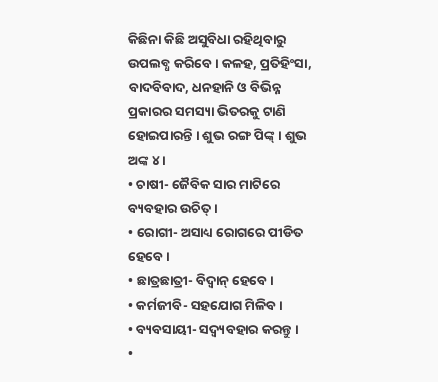କିଛିନା କିଛି ଅସୁବିଧା ରହିଥିବାରୁ ଉପଲବ୍ଧ କରିବେ । କଳହ, ପ୍ରତିହିଂସା, ବାଦବିବାଦ, ଧନହାନି ଓ ବିଭିନ୍ନ ପ୍ରକାରର ସମସ୍ୟା ଭିତରକୁ ଟାଣି ହୋଇପାରନ୍ତି । ଶୁଭ ରଙ୍ଗ ପିଙ୍କ୍ । ଶୁଭ ଅଙ୍କ ୪ ।
• ଚାଷୀ- ଜୈବିକ ସାର ମାଟିରେ ବ୍ୟବହାର ଉଚିତ୍ ।
• ରୋଗୀ- ଅସାଧ୍ୟ ରୋଗରେ ପୀଡିତ ହେବେ ।
• ଛାତ୍ରଛାତ୍ରୀ- ବିଦ୍ୱାନ୍ ହେବେ ।
• କର୍ମଜୀବି- ସହଯୋଗ ମିଳିବ ।
• ବ୍ୟବସାୟୀ- ସଦ୍ବ୍ୟବହାର କରନ୍ତୁ ।
•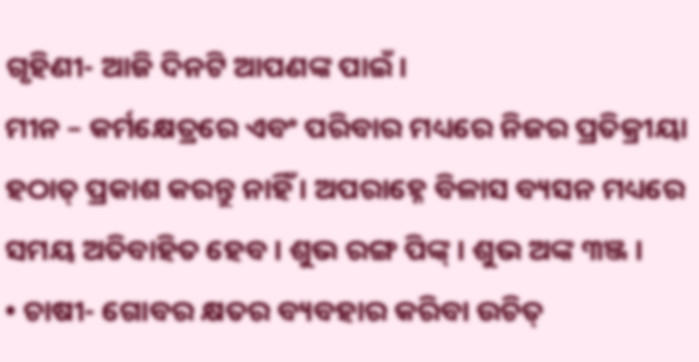ଗୃହିଣୀ- ଆଜି ଦିନଟି ଆପଣଙ୍କ ପାଇଁ ।
ମୀନ – କର୍ମକ୍ଷେତ୍ରରେ ଏବଂ ପରିବାର ମଧ୍ୟରେ ନିଜର ପ୍ରତିକ୍ରୀୟା ହଠାତ୍ ପ୍ରକାଶ କରନ୍ତୁ ନାହିଁ । ଅପରାହ୍ନେ ବିଳାସ ବ୍ୟସନ ମଧ୍ୟରେ ସମୟ ଅତିବାହିତ ହେବ । ଶୁଭ ରଙ୍ଗ ପିଙ୍କ୍ । ଶୁଭ ଅଙ୍କ ୩ଞ୍ଜ ।
• ଚାଷୀ- ଗୋବର କ୍ଷତର ବ୍ୟବହାର କରିବା ଉଚିତ୍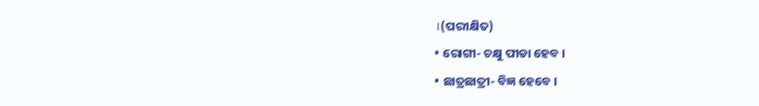।(ପରୀକ୍ଷିତ)
• ରୋଗୀ- ଚକ୍ଷୁ ପୀଡା ହେବ ।
• ଛାତ୍ରଛାତ୍ରୀ- ବିଜ୍ଞ ହେବେ ।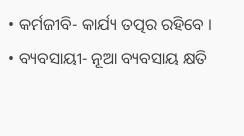• କର୍ମଜୀବି- କାର୍ଯ୍ୟ ତତ୍ପର ରହିବେ ।
• ବ୍ୟବସାୟୀ- ନୂଆ ବ୍ୟବସାୟ କ୍ଷତି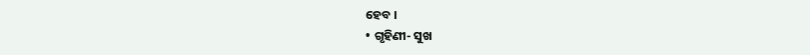ହେବ ।
• ଗୃହିଣୀ- ସୁଖ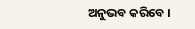ଅନୁଭବ କରିବେ ।